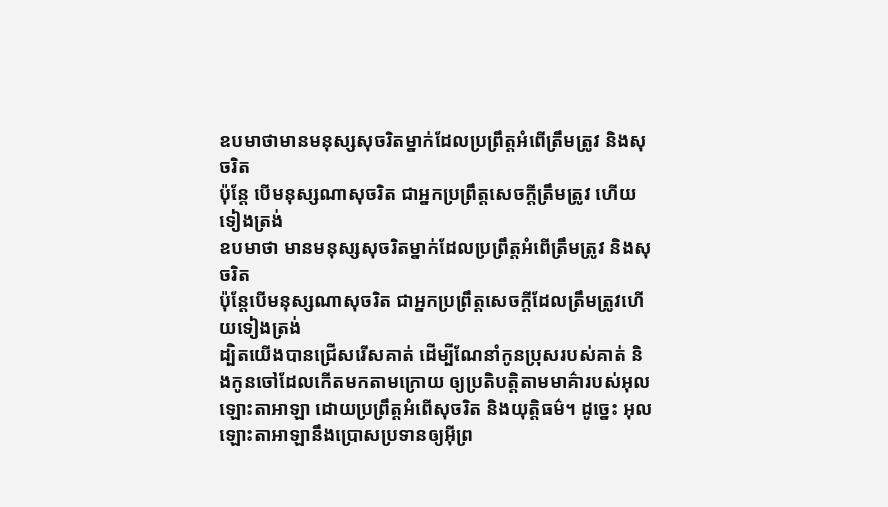ឧបមាថាមានមនុស្សសុចរិតម្នាក់ដែលប្រព្រឹត្តអំពើត្រឹមត្រូវ និងសុចរិត
ប៉ុន្តែ បើមនុស្សណាសុចរិត ជាអ្នកប្រព្រឹត្តសេចក្ដីត្រឹមត្រូវ ហើយទៀងត្រង់
ឧបមាថា មានមនុស្សសុចរិតម្នាក់ដែលប្រព្រឹត្តអំពើត្រឹមត្រូវ និងសុចរិត
ប៉ុន្តែបើមនុស្សណាសុចរិត ជាអ្នកប្រព្រឹត្តសេចក្ដីដែលត្រឹមត្រូវហើយទៀងត្រង់
ដ្បិតយើងបានជ្រើសរើសគាត់ ដើម្បីណែនាំកូនប្រុសរបស់គាត់ និងកូនចៅដែលកើតមកតាមក្រោយ ឲ្យប្រតិបត្តិតាមមាគ៌ារបស់អុលឡោះតាអាឡា ដោយប្រព្រឹត្តអំពើសុចរិត និងយុត្តិធម៌។ ដូច្នេះ អុលឡោះតាអាឡានឹងប្រោសប្រទានឲ្យអ៊ីព្រ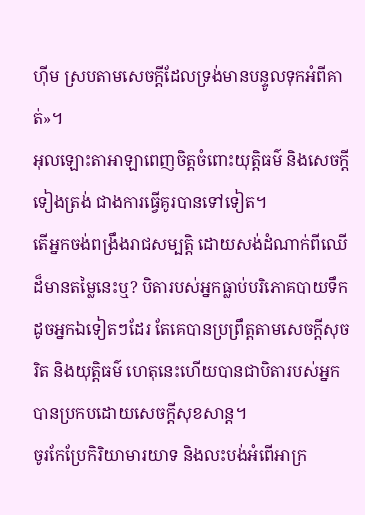ហ៊ីម ស្របតាមសេចក្តីដែលទ្រង់មានបន្ទូលទុកអំពីគាត់»។
អុលឡោះតាអាឡាពេញចិត្តចំពោះយុត្តិធម៌ និងសេចក្ដីទៀងត្រង់ ជាងការធ្វើគូរបានទៅទៀត។
តើអ្នកចង់ពង្រឹងរាជសម្បត្តិ ដោយសង់ដំណាក់ពីឈើដ៏មានតម្លៃនេះឬ? បិតារបស់អ្នកធ្លាប់បរិភោគបាយទឹក ដូចអ្នកឯទៀតៗដែរ តែគេបានប្រព្រឹត្តតាមសេចក្ដីសុចរិត និងយុត្តិធម៌ ហេតុនេះហើយបានជាបិតារបស់អ្នក បានប្រកបដោយសេចក្ដីសុខសាន្ត។
ចូរកែប្រែកិរិយាមារយាទ និងលះបង់អំពើអាក្រ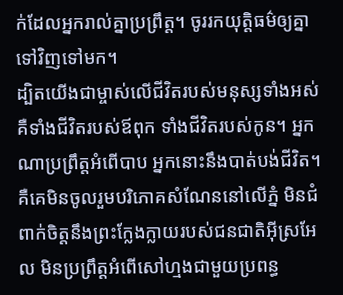ក់ដែលអ្នករាល់គ្នាប្រព្រឹត្ត។ ចូររកយុត្តិធម៌ឲ្យគ្នាទៅវិញទៅមក។
ដ្បិតយើងជាម្ចាស់លើជីវិតរបស់មនុស្សទាំងអស់ គឺទាំងជីវិតរបស់ឪពុក ទាំងជីវិតរបស់កូន។ អ្នកណាប្រព្រឹត្តអំពើបាប អ្នកនោះនឹងបាត់បង់ជីវិត។
គឺគេមិនចូលរួមបរិភោគសំណែននៅលើភ្នំ មិនជំពាក់ចិត្តនឹងព្រះក្លែងក្លាយរបស់ជនជាតិអ៊ីស្រអែល មិនប្រព្រឹត្តអំពើសៅហ្មងជាមួយប្រពន្ធ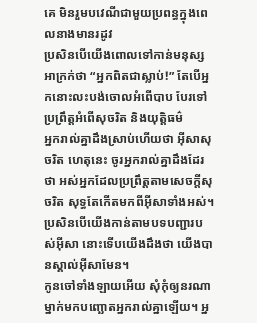គេ មិនរួមបវេណីជាមួយប្រពន្ធក្នុងពេលនាងមានរដូវ
ប្រសិនបើយើងពោលទៅកាន់មនុស្សអាក្រក់ថា “អ្នកពិតជាស្លាប់!” តែបើអ្នកនោះលះបង់ចោលអំពើបាប បែរទៅប្រព្រឹត្តអំពើសុចរិត និងយុត្តិធម៌
អ្នករាល់គ្នាដឹងស្រាប់ហើយថា អ៊ីសាសុចរិត ហេតុនេះ ចូរអ្នករាល់គ្នាដឹងដែរថា អស់អ្នកដែលប្រព្រឹត្ដតាមសេចក្ដីសុចរិត សុទ្ធតែកើតមកពីអ៊ីសាទាំងអស់។
ប្រសិនបើយើងកាន់តាមបទបញ្ជារបស់អ៊ីសា នោះទើបយើងដឹងថា យើងបានស្គាល់អ៊ីសាមែន។
កូនចៅទាំងឡាយអើយ សុំកុំឲ្យនរណាម្នាក់មកបញ្ឆោតអ្នករាល់គ្នាឡើយ។ អ្ន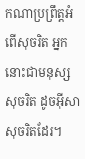កណាប្រព្រឹត្ដអំពើសុចរិត អ្នកនោះជាមនុស្សសុចរិត ដូចអ៊ីសាសុចរិតដែរ។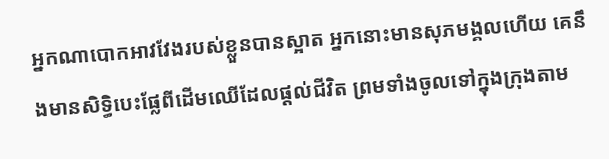អ្នកណាបោកអាវវែងរបស់ខ្លួនបានស្អាត អ្នកនោះមានសុភមង្គលហើយ គេនឹងមានសិទ្ធិបេះផ្លែពីដើមឈើដែលផ្ដល់ជីវិត ព្រមទាំងចូលទៅក្នុងក្រុងតាម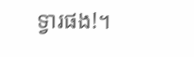ទ្វារផង!។